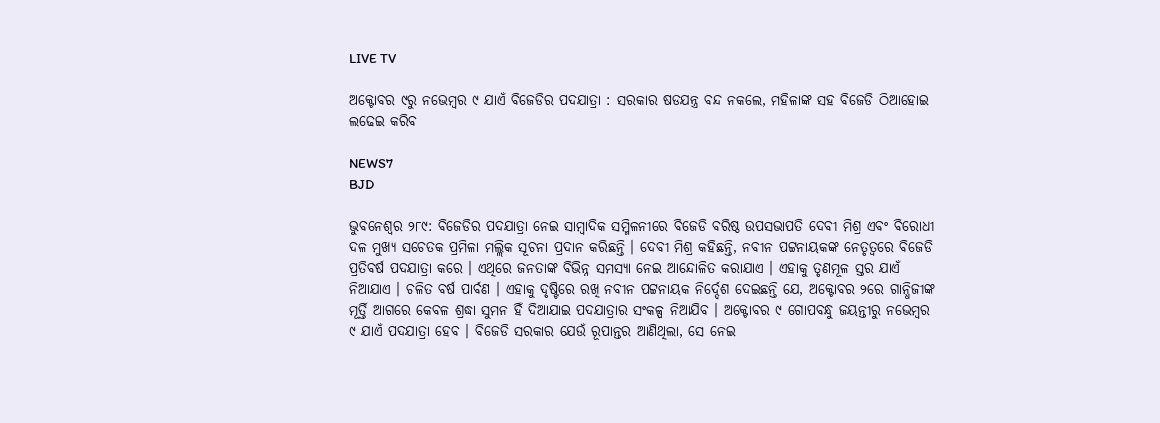LIVE TV

ଅକ୍ଟୋବର ୯ରୁ ନଭେମ୍ବର ୯ ଯାଏଁ ବିଜେଡିର ପଦଯାତ୍ରା : ସରକାର ଷଡଯନ୍ତ୍ର ବନ୍ଦ ନକଲେ, ମହିଳାଙ୍କ ସହ ବିଜେଡି ଠିଆହୋଇ ଲଢେଇ କରିବ

NEWS7
BJD

ଭୁବନେଶ୍ବର ୨୮୯: ବିଜେଡିର ପଦଯାତ୍ରା ନେଇ ସାମ୍ବାଦିକ ସମ୍ମିଳନୀରେ ବିଜେଡି ବରିଷ୍ଠ ଉପସଭାପତି ଦେବୀ ମିଶ୍ର ଏବଂ ବିରୋଧୀ ଦଳ ମୁଖ୍ୟ ସଚେତକ ପ୍ରମିଳା ମଲ୍ଲିକ ସୂଚନା ପ୍ରଦାନ କରିଛନ୍ତି । ଦେବୀ ମିଶ୍ର କହିଛନ୍ତି, ନବୀନ ପଟ୍ଟନାୟକଙ୍କ ନେତୃତ୍ୱରେ ବିଜେଡି ପ୍ରତିବର୍ଷ ପଦଯାତ୍ରା କରେ । ଏଥିରେ ଜନତାଙ୍କ ବିଭିନ୍ନ ସମସ୍ୟା ନେଇ ଆନ୍ଦୋଳିତ କରାଯାଏ । ଏହାକୁ ତୃଣମୂଳ ସ୍ତର ଯାଏଁ ନିଆଯାଏ । ଚଳିତ ବର୍ଷ ପାର୍ବଣ । ଏହାକୁ ଦୃଷ୍ଟିରେ ରଖି ନବୀନ ପଟ୍ଟନାୟକ ନିର୍ଦ୍ଦେଶ ଦେଇଛନ୍ତି ଯେ, ଅକ୍ଟୋବର ୨ରେ ଗାନ୍ଧିଜୀଙ୍କ ମୂର୍ତ୍ତି ଆଗରେ କେବଳ ଶ୍ରଦ୍ଧା ସୁମନ ହିଁ ଦିଆଯାଇ ପଦଯାତ୍ରାର ସଂକଳ୍ପ ନିଆଯିବ । ଅକ୍ଟୋବର ୯ ଗୋପବନ୍ଧୁ ଜୟନ୍ତୀରୁ ନଭେମ୍ବର ୯ ଯାଏଁ ପଦଯାତ୍ରା ହେବ । ବିଜେଡି ସରକାର ଯେଉଁ ରୂପାନ୍ତର ଆଣିଥିଲା, ସେ ନେଇ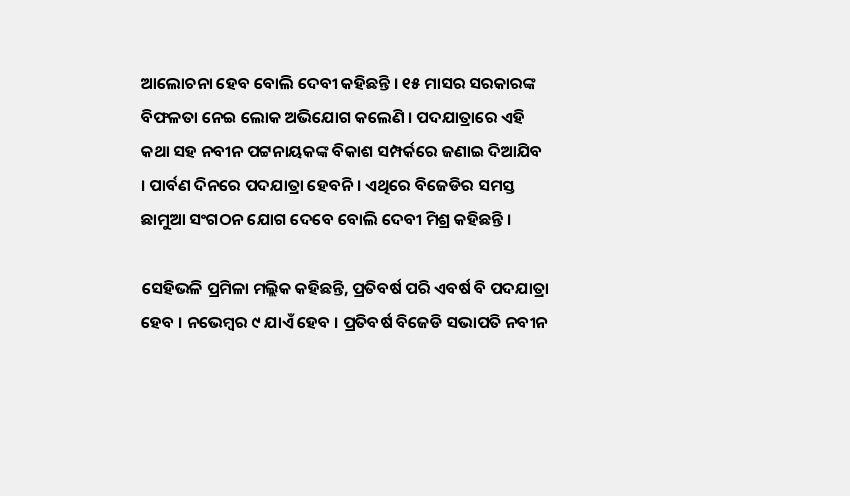ଆଲୋଚନା ହେବ ବୋଲି ଦେବୀ କହିଛନ୍ତି । ୧୫ ମାସର ସରକାରଙ୍କ ବିଫଳତା ନେଇ ଲୋକ ଅଭିଯୋଗ କଲେଣି । ପଦଯାତ୍ରାରେ ଏହି କଥା ସହ ନବୀନ ପଟ୍ଟନାୟକଙ୍କ ବିକାଶ ସମ୍ପର୍କରେ ଜଣାଇ ଦିଆଯିବ । ପାର୍ବଣ ଦିନରେ ପଦଯାତ୍ରା ହେବନି । ଏଥିରେ ବିଜେଡିର ସମସ୍ତ ଛାମୁଆ ସଂଗଠନ ଯୋଗ ଦେବେ ବୋଲି ଦେବୀ ମିଶ୍ର କହିଛନ୍ତି ।

ସେହିଭଳି ପ୍ରମିଳା ମଲ୍ଲିକ କହିଛନ୍ତି, ପ୍ରତିବର୍ଷ ପରି ଏବର୍ଷ ବି ପଦଯାତ୍ରା ହେବ । ନଭେମ୍ବର ୯ ଯାଏଁ ହେବ । ପ୍ରତିବର୍ଷ ବିଜେଡି ସଭାପତି ନବୀନ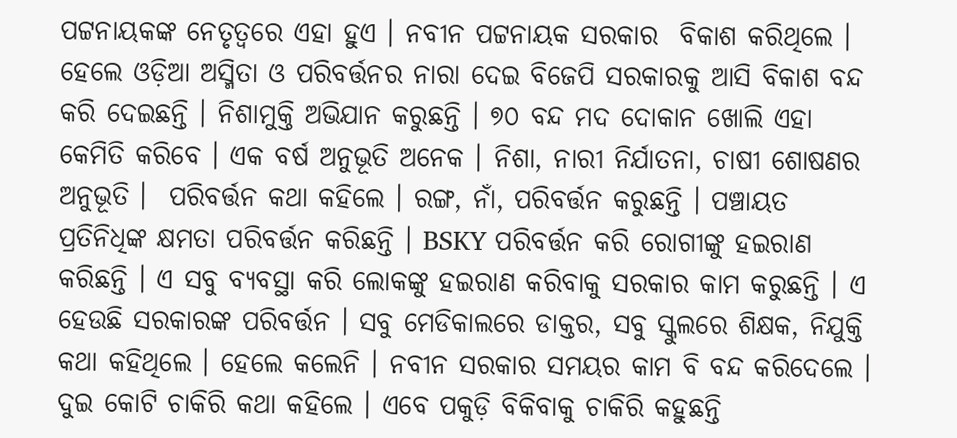ପଟ୍ଟନାୟକଙ୍କ ନେତୃତ୍ୱରେ ଏହା ହୁଏ । ନବୀନ ପଟ୍ଟନାୟକ ସରକାର  ବିକାଶ କରିଥିଲେ । ହେଲେ ଓଡ଼ିଆ ଅସ୍ମିତା ଓ ପରିବର୍ତ୍ତନର ନାରା ଦେଇ ବିଜେପି ସରକାରକୁ ଆସି ବିକାଶ ବନ୍ଦ କରି ଦେଇଛନ୍ତି । ନିଶାମୁକ୍ତି ଅଭିଯାନ କରୁଛନ୍ତି । ୭୦ ବନ୍ଦ ମଦ ଦୋକାନ ଖୋଲି ଏହା କେମିତି କରିବେ । ଏକ ବର୍ଷ ଅନୁଭୂତି ଅନେକ । ନିଶା, ନାରୀ ନିର୍ଯାତନା, ଚାଷୀ ଶୋଷଣର ଅନୁଭୂତି ।  ପରିବର୍ତ୍ତନ କଥା କହିଲେ । ରଙ୍ଗ, ନାଁ, ପରିବର୍ତ୍ତନ କରୁଛନ୍ତି । ପଞ୍ଚାୟତ ପ୍ରତିନିଧିଙ୍କ କ୍ଷମତା ପରିବର୍ତ୍ତନ କରିଛନ୍ତି । BSKY ପରିବର୍ତ୍ତନ କରି ରୋଗୀଙ୍କୁ ହଇରାଣ କରିଛନ୍ତି । ଏ ସବୁ ବ୍ୟବସ୍ଥା କରି ଲୋକଙ୍କୁ ହଇରାଣ କରିବାକୁ ସରକାର କାମ କରୁଛନ୍ତି । ଏ ହେଉଛି ସରକାରଙ୍କ ପରିବର୍ତ୍ତନ । ସବୁ ମେଡିକାଲରେ ଡାକ୍ତର, ସବୁ ସ୍କୁଲରେ ଶିକ୍ଷକ, ନିଯୁକ୍ତି କଥା କହିଥିଲେ । ହେଲେ କଲେନି । ନବୀନ ସରକାର ସମୟର କାମ ବି ବନ୍ଦ କରିଦେଲେ । ଦୁଇ କୋଟି ଚାକିରି କଥା କହିଲେ । ଏବେ ପକୁଡ଼ି ବିକିବାକୁ ଚାକିରି କହୁଛନ୍ତି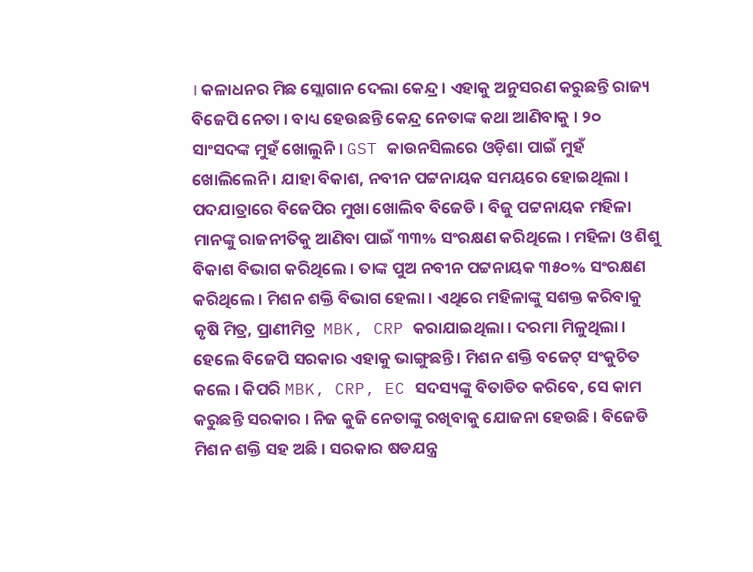। କଳାଧନର ମିଛ ସ୍ଲୋଗାନ ଦେଲା କେନ୍ଦ୍ର । ଏହାକୁ ଅନୁସରଣ କରୁଛନ୍ତି ରାଜ୍ୟ ବିଜେପି ନେତା । ବାଧ୍ୟ ହେଉଛନ୍ତି କେନ୍ଦ୍ର ନେତାଙ୍କ କଥା ଆଣିବାକୁ । ୨୦ ସାଂସଦଙ୍କ ମୁହଁ ଖୋଲୁନି । GST କାଉନସିଲରେ ଓଡ଼ିଶା ପାଇଁ ମୁହଁ ଖୋଲିଲେନି । ଯାହା ବିକାଶ, ନବୀନ ପଟ୍ଟନାୟକ ସମୟରେ ହୋଇଥିଲା । ପଦଯାତ୍ରାରେ ବିଜେପିର ମୁଖା ଖୋଲିବ ବିଜେଡି । ବିଜୁ ପଟ୍ଟନାୟକ ମହିଳା ମାନଙ୍କୁ ରାଜନୀତିକୁ ଆଣିବା ପାଇଁ ୩୩% ସଂରକ୍ଷଣ କରିଥିଲେ । ମହିଳା ଓ ଶିଶୁ ବିକାଶ ବିଭାଗ କରିଥିଲେ । ତାଙ୍କ ପୁଅ ନବୀନ ପଟ୍ଟନାୟକ ୩୫୦% ସଂରକ୍ଷଣ କରିଥିଲେ । ମିଶନ ଶକ୍ତି ବିଭାଗ ହେଲା । ଏଥିରେ ମହିଳାଙ୍କୁ ସଶକ୍ତ କରିବାକୁ କୃଷି ମିତ୍ର, ପ୍ରାଣୀମିତ୍ର  MBK, CRP କରାଯାଇଥିଲା । ଦରମା ମିଳୁଥିଲା । ହେଲେ ବିଜେପି ସରକାର ଏହାକୁ ଭାଙ୍ଗୁଛନ୍ତି । ମିଶନ ଶକ୍ତି ବଜେଟ୍ ସଂକୁଚିତ କଲେ । କିପରି MBK, CRP, EC ସଦସ୍ୟଙ୍କୁ ବିତାଡିତ କରିବେ, ସେ କାମ କରୁଛନ୍ତି ସରକାର । ନିଜ କୁଜି ନେତାଙ୍କୁ ରଖିବାକୁ ଯୋଜନା ହେଉଛି । ବିଜେଡି ମିଶନ ଶକ୍ତି ସହ ଅଛି । ସରକାର ଷଡଯନ୍ତ୍ର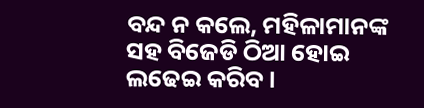ବନ୍ଦ ନ କଲେ, ମହିଳାମାନଙ୍କ ସହ ବିଜେଡି ଠିଆ ହୋଇ ଲଢେଇ କରିବ ।